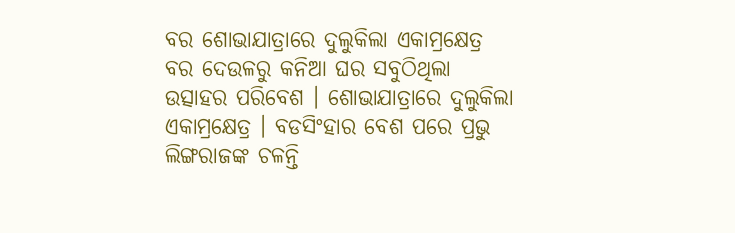ବର ଶୋଭାଯାତ୍ରାରେ ଦୁଲୁକିଲା ଏକାମ୍ରକ୍ଷେତ୍ର
ବର ଦେଉଳରୁ କନିଆ ଘର ସବୁଠିଥିଲା ଉତ୍ସାହର ପରିବେଶ । ଶୋଭାଯାତ୍ରାରେ ଦୁଲୁକିଲା ଏକାମ୍ରକ୍ଷେତ୍ର । ବଡସିଂହାର ବେଶ ପରେ ପ୍ରଭୁ ଲିଙ୍ଗରାଜଙ୍କ ଚଳନ୍ତି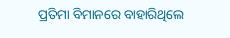ପ୍ରତିମା ବିମାନରେ ବାହାରିଥିଲେ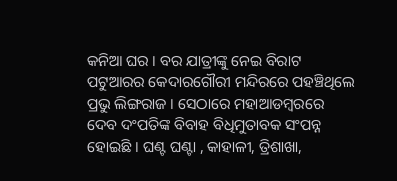କନିଆ ଘର । ବର ଯାତ୍ରୀଙ୍କୁ ନେଇ ବିରାଟ ପଟୁଆରର କେଦାରଗୌରୀ ମନ୍ଦିରରେ ପହଞ୍ଚିଥିଲେ ପ୍ରଭୁ ଲିଙ୍ଗରାଜ । ସେଠାରେ ମହାଆଡମ୍ବରରେ ଦେବ ଦଂପତିଙ୍କ ବିବାହ ବିଧିମୁତାବକ ସଂପନ୍ନ ହୋଇଛି । ଘଣ୍ଟ ଘଣ୍ଟା , କାହାଳୀ, ତ୍ରିଶାଖା,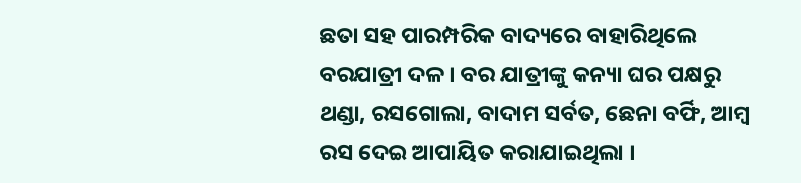ଛତା ସହ ପାରମ୍ପରିକ ବାଦ୍ୟରେ ବାହାରିଥିଲେ ବରଯାତ୍ରୀ ଦଳ । ବର ଯାତ୍ରୀଙ୍କୁ କନ୍ୟା ଘର ପକ୍ଷରୁ ଥଣ୍ଡା, ରସଗୋଲା, ବାଦାମ ସର୍ବତ, ଛେନା ବର୍ଫି, ଆମ୍ବ ରସ ଦେଇ ଆପାୟିତ କରାଯାଇଥିଲା ।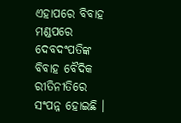ଏହାପରେ ବିବାହ ମଣ୍ଡପରେ ଦେବଦଂପତିଙ୍କ ବିବାହ ବୈଦିକ ରୀତିନୀତିରେ ସଂପନ୍ନ ହୋଇଛି ।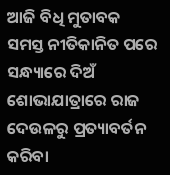ଆଜି ବିଧି ମୁତାବକ ସମସ୍ତ ନୀତିକାନିତ ପରେ ସନ୍ଧ୍ୟାରେ ଦିଅଁ ଶୋଭାଯାତ୍ରାରେ ରାଜ ଦେଉଳରୁ ପ୍ରତ୍ୟାବର୍ତନ କରିବା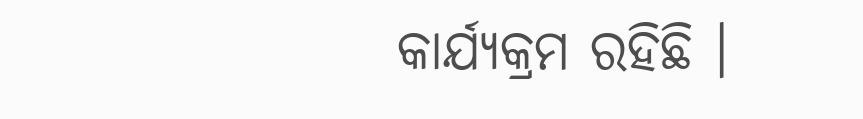କାର୍ଯ୍ୟକ୍ରମ ରହିଛି ।